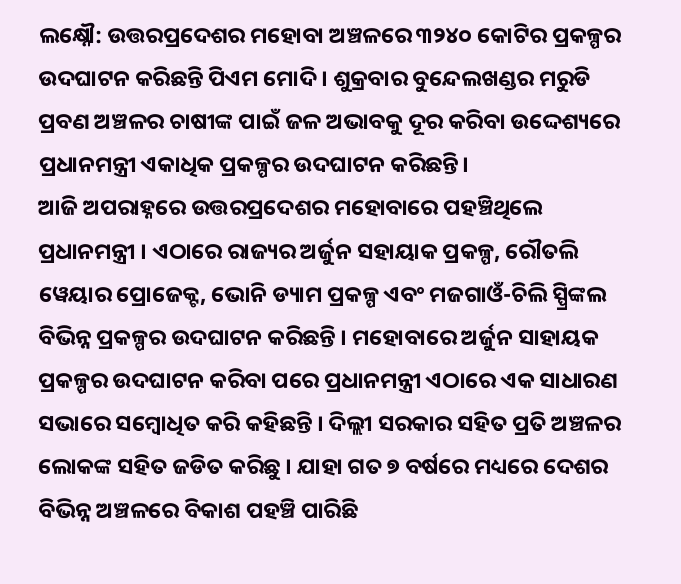ଲକ୍ଷ୍ନୌ: ଉତ୍ତରପ୍ରଦେଶର ମହୋବା ଅଞ୍ଚଳରେ ୩୨୪୦ କୋଟିର ପ୍ରକଳ୍ପର ଉଦଘାଟନ କରିଛନ୍ତି ପିଏମ ମୋଦି । ଶୁକ୍ରବାର ବୁନ୍ଦେଲଖଣ୍ଡର ମରୁଡି ପ୍ରବଣ ଅଞ୍ଚଳର ଚାଷୀଙ୍କ ପାଇଁ ଜଳ ଅଭାବକୁ ଦୂର କରିବା ଉଦ୍ଦେଶ୍ୟରେ ପ୍ରଧାନମନ୍ତ୍ରୀ ଏକାଧିକ ପ୍ରକଳ୍ପର ଉଦଘାଟନ କରିଛନ୍ତି।
ଆଜି ଅପରାହ୍ନରେ ଉତ୍ତରପ୍ରଦେଶର ମହୋବାରେ ପହଞ୍ଚିଥିଲେ ପ୍ରଧାନମନ୍ତ୍ରୀ । ଏଠାରେ ରାଜ୍ୟର ଅର୍ଜୁନ ସହାୟାକ ପ୍ରକଳ୍ପ, ରୌତଲି ୱେୟାର ପ୍ରୋଜେକ୍ଟ, ଭୋନି ଡ୍ୟାମ ପ୍ରକଳ୍ପ ଏବଂ ମଜଗାଓଁ-ଚିଲି ସ୍ପ୍ରିଙ୍କଲ ବିଭିନ୍ନ ପ୍ରକଳ୍ପର ଉଦଘାଟନ କରିଛନ୍ତି । ମହୋବାରେ ଅର୍ଜୁନ ସାହାୟକ ପ୍ରକଳ୍ପର ଉଦଘାଟନ କରିବା ପରେ ପ୍ରଧାନମନ୍ତ୍ରୀ ଏଠାରେ ଏକ ସାଧାରଣ ସଭାରେ ସମ୍ବୋଧିତ କରି କହିଛନ୍ତି । ଦିଲ୍ଲୀ ସରକାର ସହିତ ପ୍ରତି ଅଞ୍ଚଳର ଲୋକଙ୍କ ସହିତ ଜଡିତ କରିଛୁ । ଯାହା ଗତ ୭ ବର୍ଷରେ ମଧ୍ୟରେ ଦେଶର ବିଭିନ୍ନ ଅଞ୍ଚଳରେ ବିକାଶ ପହଞ୍ଚି ପାରିଛି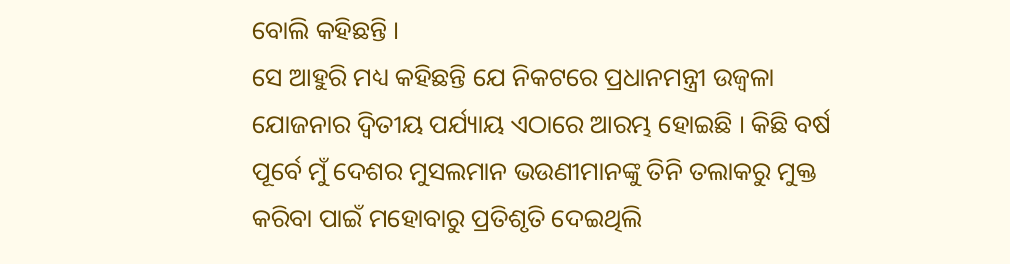ବୋଲି କହିଛନ୍ତି ।
ସେ ଆହୁରି ମଧ୍ୟ କହିଛନ୍ତି ଯେ ନିକଟରେ ପ୍ରଧାନମନ୍ତ୍ରୀ ଉଜ୍ବଳା ଯୋଜନାର ଦ୍ୱିତୀୟ ପର୍ଯ୍ୟାୟ ଏଠାରେ ଆରମ୍ଭ ହୋଇଛି । କିଛି ବର୍ଷ ପୂର୍ବେ ମୁଁ ଦେଶର ମୁସଲମାନ ଭଉଣୀମାନଙ୍କୁ ତିନି ତଲାକରୁ ମୁକ୍ତ କରିବା ପାଇଁ ମହୋବାରୁ ପ୍ରତିଶୃତି ଦେଇଥିଲି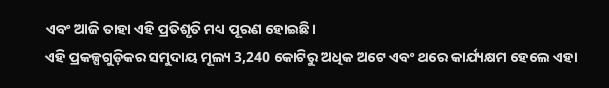ଏବଂ ଆଜି ତାହା ଏହି ପ୍ରତିଶୃତି ମଧ୍ୟ ପୂରଣ ହୋଇଛି।
ଏହି ପ୍ରକଳ୍ପଗୁଡ଼ିକର ସମୁଦାୟ ମୂଲ୍ୟ 3,240 କୋଟିରୁ ଅଧିକ ଅଟେ ଏବଂ ଥରେ କାର୍ଯ୍ୟକ୍ଷମ ହେଲେ ଏହା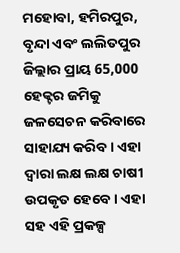ମହୋବା, ହମିରପୁର, ବୃନ୍ଦା ଏବଂ ଲଲିତପୁର ଜିଲ୍ଲାର ପ୍ରାୟ 65,000 ହେକ୍ଟର ଜମିକୁ ଜଳସେଚନ କରିବାରେ ସାହାଯ୍ୟ କରିବ । ଏହା ଦ୍ବାରା ଲକ୍ଷ ଲକ୍ଷ ଚାଷୀ ଉପକୃତ ହେବେ । ଏହା ସହ ଏହି ପ୍ରକଳ୍ପ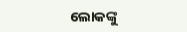ଲୋକଙ୍କୁ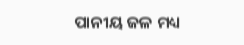ପାନୀୟ ଜଳ ମଧ୍ୟ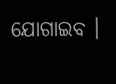ଯୋଗାଇବ ।